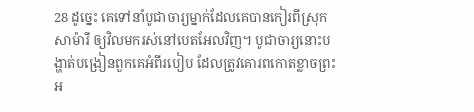28 ដូច្នេះ គេទៅនាំបូជាចារ្យម្នាក់ដែលគេបានកៀរពីស្រុកសាម៉ារី ឲ្យវិលមករស់នៅបេតអែលវិញ។ បូជាចារ្យនោះបង្ហាត់បង្រៀនពួកគេអំពីរបៀប ដែលត្រូវគោរពកោតខ្លាចព្រះអ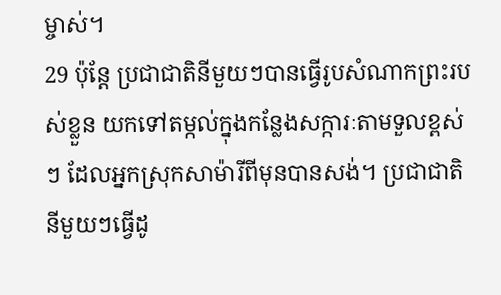ម្ចាស់។
29 ប៉ុន្តែ ប្រជាជាតិនីមួយៗបានធ្វើរូបសំណាកព្រះរបស់ខ្លួន យកទៅតម្កល់ក្នុងកន្លែងសក្ការៈតាមទួលខ្ពស់ៗ ដែលអ្នកស្រុកសាម៉ារីពីមុនបានសង់។ ប្រជាជាតិនីមួយៗធ្វើដូ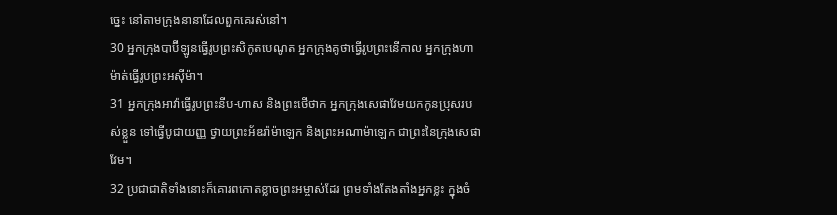ច្នេះ នៅតាមក្រុងនានាដែលពួកគេរស់នៅ។
30 អ្នកក្រុងបាប៊ីឡូនធ្វើរូបព្រះសិកូតបេណូត អ្នកក្រុងគូថាធ្វើរូបព្រះនើកាល អ្នកក្រុងហាម៉ាត់ធ្វើរូបព្រះអស៊ីម៉ា។
31 អ្នកក្រុងអាវ៉ាធ្វើរូបព្រះនីប-ហាស និងព្រះថើថាក អ្នកក្រុងសេផាវែមយកកូនប្រុសរបស់ខ្លួន ទៅធ្វើបូជាយញ្ញ ថ្វាយព្រះអ័ឌរ៉ាម៉ាឡេក និងព្រះអណាម៉ាឡេក ជាព្រះនៃក្រុងសេផាវែម។
32 ប្រជាជាតិទាំងនោះក៏គោរពកោតខ្លាចព្រះអម្ចាស់ដែរ ព្រមទាំងតែងតាំងអ្នកខ្លះ ក្នុងចំ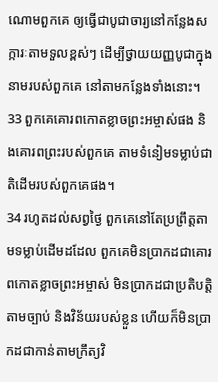ណោមពួកគេ ឲ្យធ្វើជាបូជាចារ្យនៅកន្លែងសក្ការៈតាមទួលខ្ពស់ៗ ដើម្បីថ្វាយយញ្ញបូជាក្នុងនាមរបស់ពួកគេ នៅតាមកន្លែងទាំងនោះ។
33 ពួកគេគោរពកោតខ្លាចព្រះអម្ចាស់ផង និងគោរពព្រះរបស់ពួកគេ តាមទំនៀមទម្លាប់ជាតិដើមរបស់ពួកគេផង។
34 រហូតដល់សព្វថ្ងៃ ពួកគេនៅតែប្រព្រឹត្តតាមទម្លាប់ដើមដដែល ពួកគេមិនប្រាកដជាគោរពកោតខ្លាចព្រះអម្ចាស់ មិនប្រាកដជាប្រតិបត្តិតាមច្បាប់ និងវិន័យរបស់ខ្លួន ហើយក៏មិនប្រាកដជាកាន់តាមក្រឹត្យវិ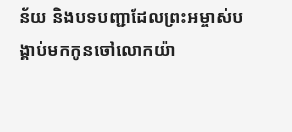ន័យ និងបទបញ្ជាដែលព្រះអម្ចាស់បង្គាប់មកកូនចៅលោកយ៉ា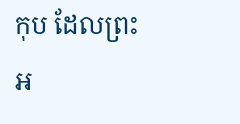កុប ដែលព្រះអ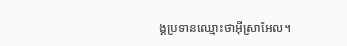ង្គប្រទានឈ្មោះថាអ៊ីស្រាអែល។